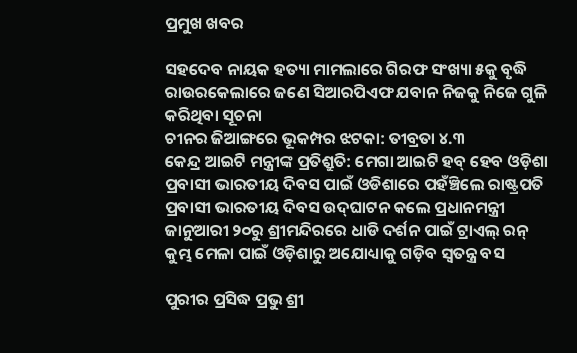ପ୍ରମୁଖ ଖବର

ସହଦେବ ନାୟକ ହତ୍ୟା ମାମଲାରେ ଗିରଫ ସଂଖ୍ୟା ୫କୁ ବୃଦ୍ଧି
ରାଉରକେଲାରେ ଜଣେ ସିଆରପିଏଫ ଯବାନ ନିଜକୁ ନିଜେ ଗୁଳି କରିଥିବା ସୂଚନା
ଚୀନର ଜିଆଙ୍ଗରେ ଭୂକମ୍ପର ଝଟକା: ତୀବ୍ରତା ୪.୩
କେନ୍ଦ୍ର ଆଇଟି ମନ୍ତ୍ରୀଙ୍କ ପ୍ରତିଶ୍ରୁତି: ମେଗା ଆଇଟି ହବ୍ ହେବ ଓଡ଼ିଶା
ପ୍ରବାସୀ ଭାରତୀୟ ଦିବସ ପାଇଁ ଓଡିଶାରେ ପହଁଞ୍ଚିଲେ ରାଷ୍ଟ୍ରପତି
ପ୍ରବାସୀ ଭାରତୀୟ ଦିବସ ଉଦ୍‌ଘାଟନ କଲେ ପ୍ରଧାନମନ୍ତ୍ରୀ
ଜାନୁଆରୀ ୨୦ରୁ ଶ୍ରୀମନ୍ଦିରରେ ଧାଡି ଦର୍ଶନ ପାଇଁ ଟ୍ରାଏଲ୍ ରନ୍
କୁମ୍ଭ ମେଳା ପାଇଁ ଓଡ଼ିଶାରୁ ଅଯୋଧ୍ୟାକୁ ଗଡ଼ିବ ସ୍ୱତନ୍ତ୍ର ବସ

ପୁରୀର ପ୍ରସିଦ୍ଧ ପ୍ରଭୁ ଶ୍ରୀ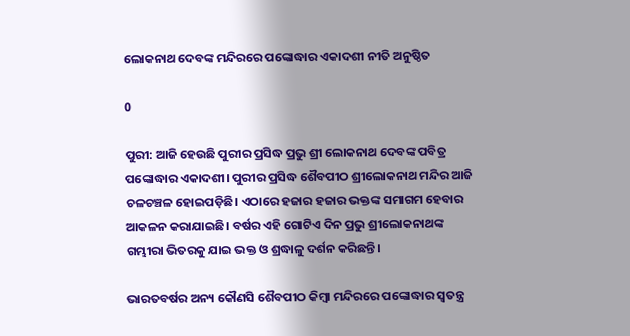ଲୋକନାଥ ଦେବଙ୍କ ମନ୍ଦିରରେ ପଙ୍କୋଦ୍ଧାର ଏକାଦଶୀ ନୀତି ଅନୁଷ୍ଠିତ

0

ପୁରୀ: ଆଜି ହେଉଛି ପୁରୀର ପ୍ରସିଦ୍ଧ ପ୍ରଭୁ ଶ୍ରୀ ଲୋକନାଥ ଦେବଙ୍କ ପବିତ୍ର ପଙ୍କୋଦ୍ଧାର ଏକାଦଶୀ। ପୁରୀର ପ୍ରସିଦ୍ଧ ଶୈବପୀଠ ଶ୍ରୀଲୋକନାଥ ମନ୍ଦିର ଆଜି ଚଳଚଞ୍ଚଳ ହୋଇପଡ଼ିଛି। ଏଠାରେ ହଜାର ହଜାର ଭକ୍ତଙ୍କ ସମାଗମ ହେବାର ଆକଳନ କରାଯାଇଛି। ବର୍ଷର ଏହି ଗୋଟିଏ ଦିନ ପ୍ରଭୁ ଶ୍ରୀଲୋକନାଥଙ୍କ ଗମ୍ଭୀରା ଭିତରକୁ ଯାଇ ଭକ୍ତ ଓ ଶ୍ରଦ୍ଧାଳୁ ଦର୍ଶନ କରିଛନ୍ତି।

ଭାରତବର୍ଷର ଅନ୍ୟ କୌଣସି ଶୈବପୀଠ କିମ୍ୱା ମନ୍ଦିରରେ ପଙ୍କୋଦ୍ଧାର ସ୍ୱତନ୍ତ୍ର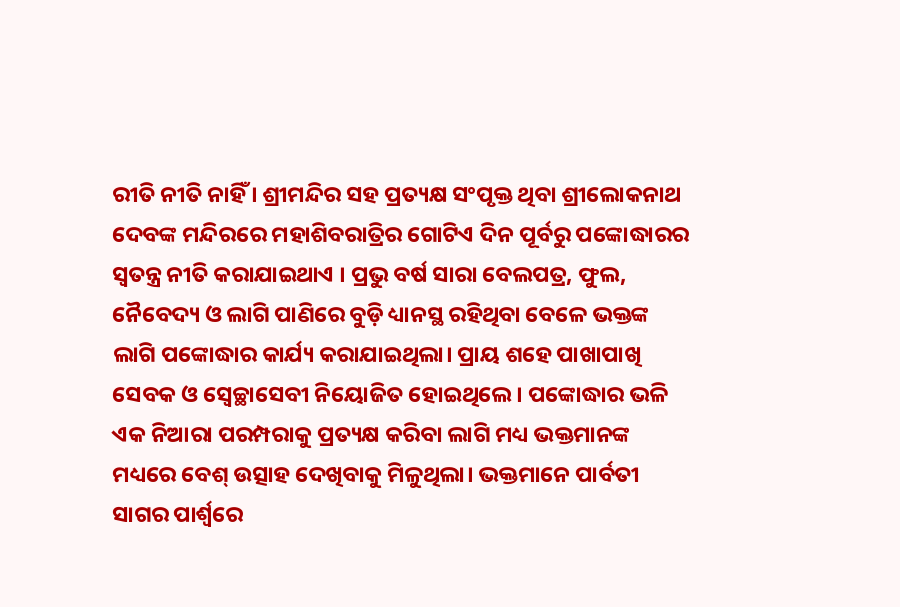ରୀତି ନୀତି ନାହିଁ । ଶ୍ରୀମନ୍ଦିର ସହ ପ୍ରତ୍ୟକ୍ଷ ସଂପୃକ୍ତ ଥିବା ଶ୍ରୀଲୋକନାଥ ଦେବଙ୍କ ମନ୍ଦିରରେ ମହାଶିବରାତ୍ରିର ଗୋଟିଏ ଦିନ ପୂର୍ବରୁ ପଙ୍କୋଦ୍ଧାରର ସ୍ୱତନ୍ତ୍ର ନୀତି କରାଯାଇଥାଏ । ପ୍ରଭୁ ବର୍ଷ ସାରା ବେଲପତ୍ର, ଫୁଲ, ନୈବେଦ୍ୟ ଓ ଲାଗି ପାଣିରେ ବୁଡ଼ି ଧ୍ୟାନସ୍ଥ ରହିଥିବା ବେଳେ ଭକ୍ତଙ୍କ ଲାଗି ପଙ୍କୋଦ୍ଧାର କାର୍ଯ୍ୟ କରାଯାଇଥିଲା। ପ୍ରାୟ ଶହେ ପାଖାପାଖି ସେବକ ଓ ସ୍ବେଚ୍ଛାସେବୀ ନିୟୋଜିତ ହୋଇଥିଲେ। ପଙ୍କୋଦ୍ଧାର ଭଳି ଏକ ନିଆରା ପରମ୍ପରାକୁ ପ୍ରତ୍ୟକ୍ଷ କରିବା ଲାଗି ମଧ୍ୟ ଭକ୍ତମାନଙ୍କ ମଧ୍ୟରେ ବେଶ୍ ଉତ୍ସାହ ଦେଖିବାକୁ ମିଳୁଥିଲା। ଭକ୍ତମାନେ ପାର୍ବତୀ ସାଗର ପାର୍ଶ୍ବରେ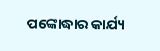ପଙ୍କୋଦ୍ଧାର କାର୍ଯ୍ୟ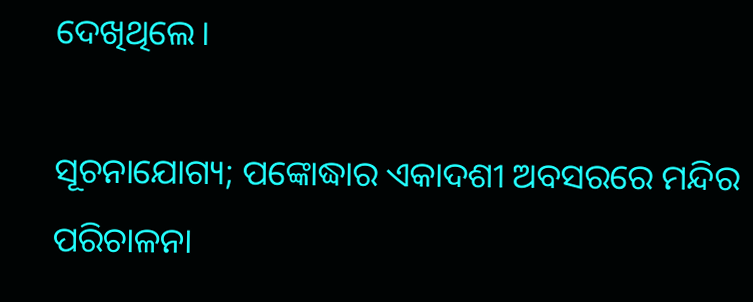ଦେଖିଥିଲେ।

ସୂଚନାଯୋଗ୍ୟ; ପଙ୍କୋଦ୍ଧାର ଏକାଦଶୀ ଅବସରରେ ମନ୍ଦିର ପରିଚାଳନା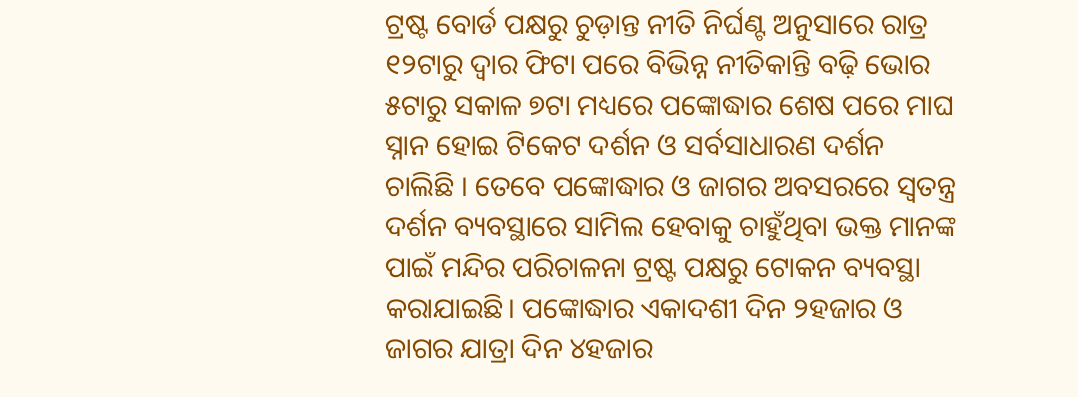ଟ୍ରଷ୍ଟ ବୋର୍ଡ ପକ୍ଷରୁ ଚୁଡ଼ାନ୍ତ ନୀତି ନିର୍ଘଣ୍ଟ ଅନୁସାରେ ରାତ୍ର ୧୨ଟାରୁ ଦ୍ୱାର ଫିଟା ପରେ ବିଭିନ୍ନ ନୀତିକାନ୍ତି ବଢ଼ି ଭୋର ୫ଟାରୁ ସକାଳ ୭ଟା ମଧ୍ୟରେ ପଙ୍କୋଦ୍ଧାର ଶେଷ ପରେ ମାଘ ସ୍ନାନ ହୋଇ ଟିକେଟ ଦର୍ଶନ ଓ ସର୍ବସାଧାରଣ ଦର୍ଶନ ଚାଲିଛି । ତେବେ ପଙ୍କୋଦ୍ଧାର ଓ ଜାଗର ଅବସରରେ ସ୍ୱତନ୍ତ୍ର ଦର୍ଶନ ବ୍ୟବସ୍ଥାରେ ସାମିଲ ହେବାକୁ ଚାହୁଁଥିବା ଭକ୍ତ ମାନଙ୍କ ପାଇଁ ମନ୍ଦିର ପରିଚାଳନା ଟ୍ରଷ୍ଟ ପକ୍ଷରୁ ଟୋକନ ବ୍ୟବସ୍ଥା କରାଯାଇଛି। ପଙ୍କୋଦ୍ଧାର ଏକାଦଶୀ ଦିନ ୨ହଜାର ଓ ଜାଗର ଯାତ୍ରା ଦିନ ୪ହଜାର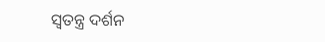ସ୍ବତନ୍ତ୍ର ଦର୍ଶନ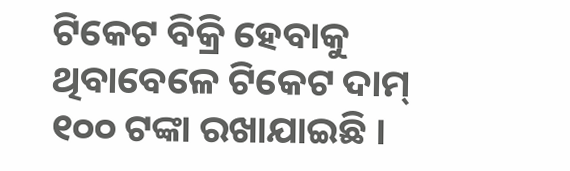ଟିକେଟ ବିକ୍ରି ହେବାକୁ ଥିବାବେଳେ ଟିକେଟ ଦାମ୍ ୧୦୦ ଟଙ୍କା ରଖାଯାଇଛି ।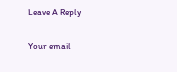Leave A Reply

Your email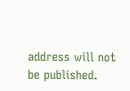address will not be published.